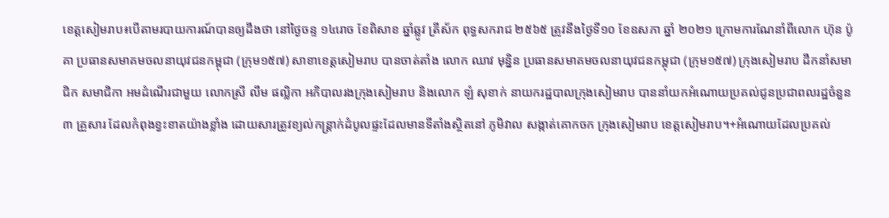ខេត្តសៀមរាប៖បើតាមរបាយការណ៍បានឲ្យដឹងថា នៅថ្ងៃចន្ទ ១៤រោច ខែពិសាខ ឆ្នាំឆ្លូវ ត្រីស័ក ពុទ្ធសករាជ ២៥៦៥ ត្រូវនឹងថ្ងៃទី១០ ខែឧសភា ឆ្នាំ ២០២១ ក្រោមការណែនាំពីលោក ហ៊ុន ប៉ូគា ប្រធានសមាគមចលនាយុវជនកម្ពុជា (ក្រុម១៥៧) សាខាខេត្តសៀមរាប បានចាត់តាំង លោក ឈាវ មុន្និន ប្រធានសមាគមចលនាយុវជនកម្ពុជា (ក្រុម១៥៧) ក្រុងសៀមរាប ដឹកនាំសមាជិក សមាជិកា អមដំណេីរជាមួយ លោកស្រី លឹម ផល្លិកា អភិបាលរងក្រុងសៀមរាប និងលោក ឡំ សុខាក់ នាយករដ្ឋបាលក្រុងសៀមរាប បាននាំយកអំណោយប្រគល់ជូនប្រជាពលរដ្ឋចំនួន ៣ គ្រួសារ ដែលកំពុងខ្វះខាតយ៉ាងខ្លាំង ដោយសារត្រូវខ្យល់កន្ត្រាក់ដំបូលផ្ទះដែលមានទីតាំងស្ថិតនៅ ភូមិវាល សង្កាត់គោកចក ក្រុងសៀមរាប ខេត្តសៀមរាប។+អំណោយដែលប្រគល់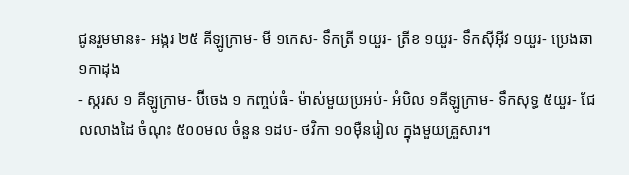ជូនរួមមាន៖⁃ អង្ករ ២៥ គីឡូក្រាម⁃ មី ១កេស⁃ ទឹកត្រី ១យួរ⁃ ត្រីខ ១យួរ⁃ ទឹកស៊ីអ៊ីវ ១យួរ⁃ ប្រេងឆា ១កាដុង
⁃ ស្ករស ១ គីឡូក្រាម⁃ ប៊ីចេង ១ កញ្ចប់ធំ⁃ ម៉ាស់មួយប្រអប់⁃ អំបិល ១គីឡូក្រាម⁃ ទឹកសុទ្ធ ៥យួរ⁃ ជែលលាងដៃ ចំណុះ ៥០០មល ចំនួន ១ដប⁃ ថវិកា ១០មុឺនរៀល ក្នុងមួយគ្រួសារ។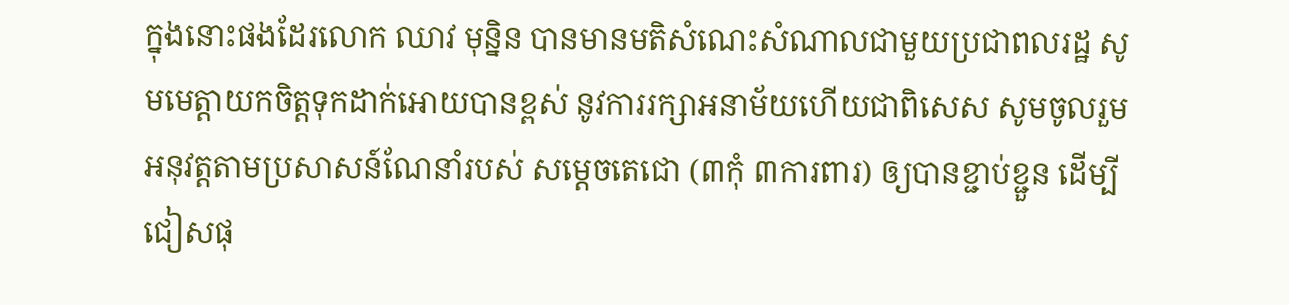ក្នុងនោះផងដែរលោក ឈាវ មុន្និន បានមានមតិសំណេះសំណាលជាមួយប្រជាពលរដ្ឋ សូមមេត្តាយកចិត្តទុកដាក់អោយបានខ្ពស់ នូវការរក្សាអនាម័យហេីយជាពិសេស សូមចូលរួមអនុវត្តតាមប្រសាសន៍ណែនាំរបស់ សម្តេចតេជោ (៣កុំ ៣ការពារ) ឲ្យបានខ្ជាប់ខ្ជួន ដើម្បីជៀសផុ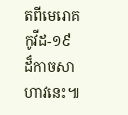តពីមេរោគកូវីដ-១៩ ដ៏កាចសាហាវនេះ៕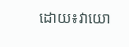ដោយ៖វាយោ